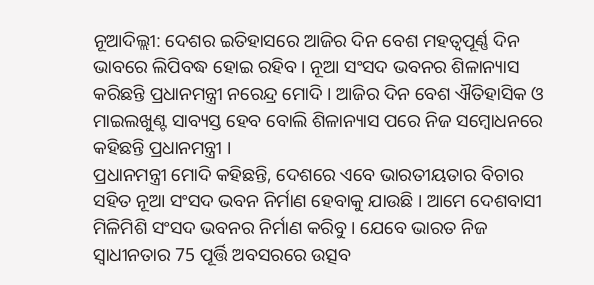ନୂଆଦିଲ୍ଲୀ: ଦେଶର ଇତିହାସରେ ଆଜିର ଦିନ ବେଶ ମହତ୍ବପୂର୍ଣ୍ଣ ଦିନ ଭାବରେ ଲିପିବଦ୍ଧ ହୋଇ ରହିବ । ନୂଆ ସଂସଦ ଭବନର ଶିଳାନ୍ୟାସ କରିଛନ୍ତି ପ୍ରଧାନମନ୍ତ୍ରୀ ନରେନ୍ଦ୍ର ମୋଦି । ଆଜିର ଦିନ ବେଶ ଐତିହାସିକ ଓ ମାଇଲଖୁଣ୍ଟ ସାବ୍ୟସ୍ତ ହେବ ବୋଲି ଶିଳାନ୍ୟାସ ପରେ ନିଜ ସମ୍ବୋଧନରେ କହିଛନ୍ତି ପ୍ରଧାନମନ୍ତ୍ରୀ ।
ପ୍ରଧାନମନ୍ତ୍ରୀ ମୋଦି କହିଛନ୍ତି, ଦେଶରେ ଏବେ ଭାରତୀୟତାର ବିଚାର ସହିତ ନୂଆ ସଂସଦ ଭବନ ନିର୍ମାଣ ହେବାକୁ ଯାଉଛି । ଆମେ ଦେଶବାସୀ ମିଳିମିଶି ସଂସଦ ଭବନର ନିର୍ମାଣ କରିବୁ । ଯେବେ ଭାରତ ନିଜ ସ୍ବାଧୀନତାର 75 ପୂର୍ତ୍ତି ଅବସରରେ ଉତ୍ସବ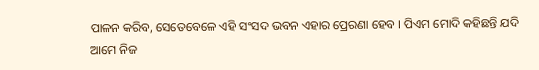ପାଳନ କରିବ, ସେତେବେଳେ ଏହି ସଂସଦ ଭବନ ଏହାର ପ୍ରେରଣା ହେବ । ପିଏମ ମୋଦି କହିଛନ୍ତି ଯଦି ଆମେ ନିଜ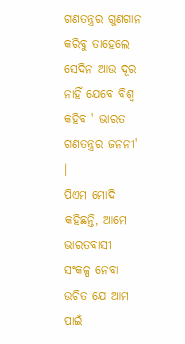ଗଣତନ୍ତ୍ରର ଗୁଣଗାନ କରିବୁ ତାହେଲେ ସେଦିନ ଆଉ ଦୂର ନାହିଁ ଯେବେ ବିଶ୍ବ କହିବ ' ଭାରତ ଗଣତନ୍ତ୍ରର ଜନନୀ' ।
ପିଏମ ମୋଦି କହିଛନ୍ତି, ଆମେ ଭାରତବାସୀ ସଂକଳ୍ପ ନେବା ଉଚିତ ଯେ ଆମ ପାଇଁ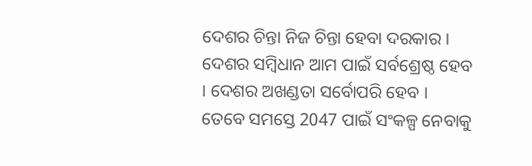ଦେଶର ଚିନ୍ତା ନିଜ ଚିନ୍ତା ହେବା ଦରକାର । ଦେଶର ସମ୍ବିଧାନ ଆମ ପାଇଁ ସର୍ବଶ୍ରେଷ୍ଠ ହେବ । ଦେଶର ଅଖଣ୍ଡତା ସର୍ବୋପରି ହେବ । ତେବେ ସମସ୍ତେ 2047 ପାଇଁ ସଂକଳ୍ପ ନେବାକୁ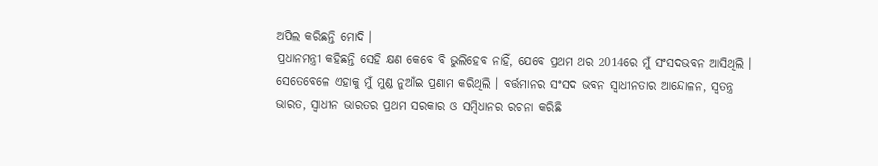ଅପିଲ କରିଛନ୍ତି ମୋଦି ।
ପ୍ରଧାନମନ୍ତ୍ରୀ କହିଛନ୍ତି ସେହି କ୍ଷଣ କେବେ ବି ଭୁଲିହେବ ନାହିଁ, ଯେବେ ପ୍ରଥମ ଥର 2014ରେ ମୁଁ ସଂସଦଭବନ ଆସିଥିଲି । ସେତେବେଳେ ଏହାକୁ ମୁଁ ମୁଣ୍ଡ ନୁଆଁଇ ପ୍ରଣାମ କରିଥିଲି । ବର୍ତ୍ତମାନର ସଂସଦ ଭବନ ସ୍ବାଧୀନତାର ଆନ୍ଦୋଳନ, ସ୍ବତନ୍ତ୍ର ଭାରତ, ସ୍ବାଧୀନ ଭାରତର ପ୍ରଥମ ସରକାର ଓ ସମ୍ବିଧାନର ରଚନା କରିଛି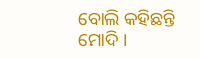ବୋଲି କହିଛନ୍ତି ମୋଦି ।